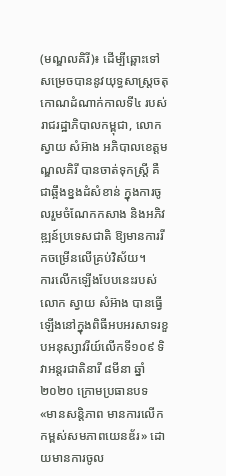(មណ្ឌលគិរី)៖ ដើម្បីឆ្ពោះទៅសម្រេចបាននូវយុទ្ធសាស្រ្តចតុកោណដំណាក់កាលទី៤ របស់រាជរដ្ឋាភិបាលកម្ពុជា, លោក ស្វាយ សំអ៊ាង អភិបាលខេត្តមណ្ឌលគិរី បានចាត់ទុកស្រ្តី គឺជាឆ្អឹងខ្នងដំសំខាន់ ក្នុងការចូលរួមចំណែកកសាង និងអភិវឌ្ឍន៍ប្រទេសជាតិ ឱ្យមានការរីកចម្រើនលើគ្រប់វិស័យ។
ការលើកឡើងបែបនេះរបស់លោក ស្វាយ សំអ៊ាង បានធ្វើឡើងនៅក្នុងពិធីអបអរសាទរខួបអនុស្សាវរីយ៍លើកទី១០៩ ទិវាអន្តរជាតិនារី ៨មីនា ឆ្នាំ២០២០ ក្រោមប្រធានបទ «មានសន្តិភាព មានការលើកកម្ពស់សមភាពយេនឌ័រ» ដោយមានការចូល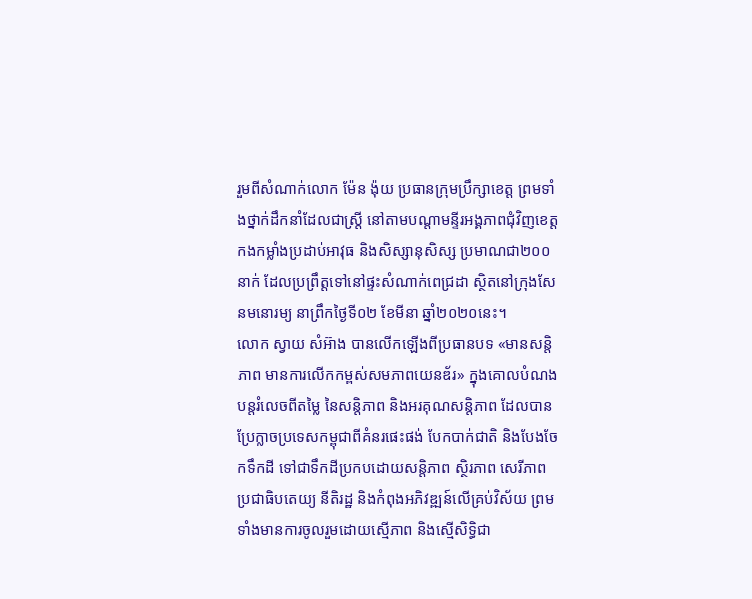រួមពីសំណាក់លោក ម៉ែន ង៉ុយ ប្រធានក្រុមប្រឹក្សាខេត្ត ព្រមទាំងថ្នាក់ដឹកនាំដែលជាស្រ្តី នៅតាមបណ្តាមន្ទីរអង្គភាពជុំវិញខេត្ត កងកម្លាំងប្រដាប់អាវុធ និងសិស្សានុសិស្ស ប្រមាណជា២០០នាក់ ដែលប្រព្រឹត្តទៅនៅផ្ទះសំណាក់ពេជ្រដា ស្ថិតនៅក្រុងសែនមនោរម្យ នាព្រឹកថ្ងៃទី០២ ខែមីនា ឆ្នាំ២០២០នេះ។
លោក ស្វាយ សំអ៊ាង បានលើកឡើងពីប្រធានបទ «មានសន្តិភាព មានការលើកកម្ពស់សមភាពយេនឌ័រ» ក្នុងគោលបំណងបន្តរំលេចពីតម្លៃ នៃសន្តិភាព និងអរគុណសន្តិភាព ដែលបានប្រែក្លាចប្រទេសកម្ពុជាពីគំនរផេះផង់ បែកបាក់ជាតិ និងបែងចែកទឹកដី ទៅជាទឹកដីប្រកបដោយសន្តិភាព ស្ថិរភាព សេរីភាព ប្រជាធិបតេយ្យ នីតិរដ្ឋ និងកំពុងអភិវឌ្ឍន៍លើគ្រប់វិស័យ ព្រមទាំងមានការចូលរួមដោយស្មើភាព និងស្មើសិទ្ធិជា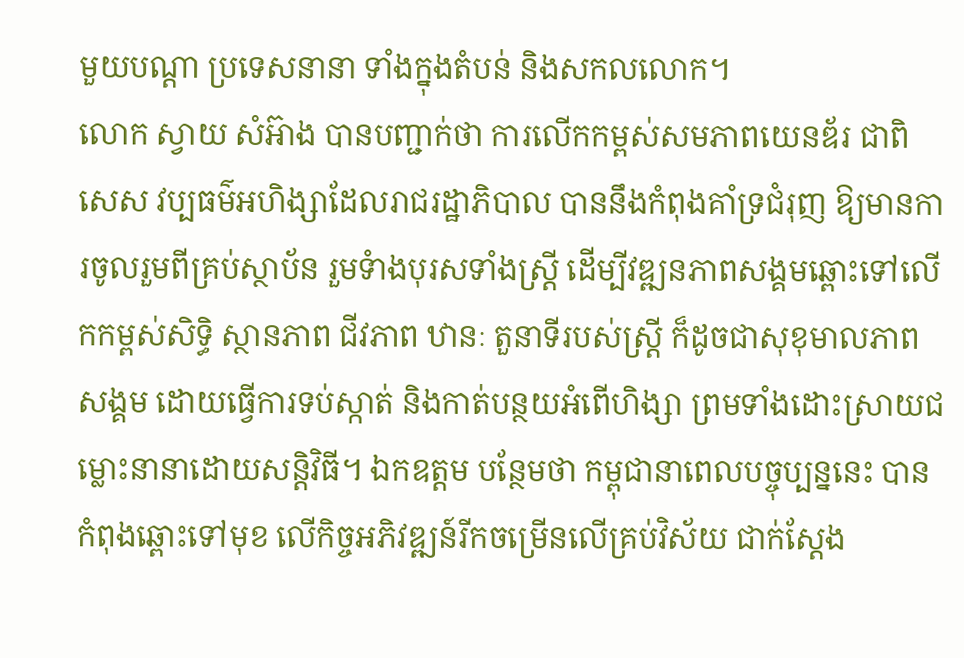មួយបណ្តា ប្រទេសនានា ទាំងក្នុងតំបន់ និងសកលលោក។
លោក ស្វាយ សំអ៊ាង បានបញ្ជាក់ថា ការលើកកម្ពស់សមភាពយេនឌ័រ ជាពិសេស វប្បធម៌អហិង្សាដែលរាជរដ្ឋាភិបាល បាននឹងកំពុងគាំទ្រជំរុញ ឱ្យមានការចូលរួមពីគ្រប់ស្ថាប័ន រួមទំាងបុរសទាំងស្រ្តី ដើម្បីវឌ្ឍនភាពសង្គមឆ្ពោះទៅលើកកម្ពស់សិទ្ធិ ស្ថានភាព ជីវភាព ឋានៈ តួនាទីរបស់ស្ត្រី ក៏ដូចជាសុខុមាលភាពសង្គម ដោយធ្វើការទប់ស្កាត់ និងកាត់បន្ថយអំពើហិង្សា ព្រមទាំងដោះស្រាយជម្លោះនានាដោយសន្តិវិធី។ ឯកឧត្តម បន្ថែមថា កម្ពុជានាពេលបច្ចុប្បន្ននេះ បានកំពុងឆ្ពោះទៅមុខ លើកិច្ចអភិវឌ្ឍន៍រីកចម្រើនលើគ្រប់វិស័យ ជាក់ស្តែង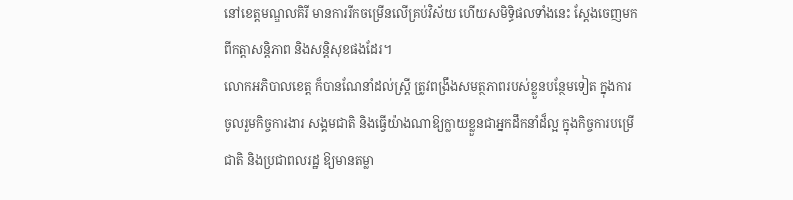នៅខេត្តមណ្ឌលគិរី មានការរីកចម្រើនលើគ្រប់វិស័យ ហើយសមិទ្ធិផលទាំងនេះ ស្តែងចេញមកពីកត្តាសន្តិភាព និងសន្តិសុខផងដែរ។
លោកអភិបាលខេត្ត ក៏បានណែនាំដល់ស្រ្តី ត្រូវពង្រឹងសមត្ថភាពរបស់ខ្លួនបន្ថែមទៀត ក្នុងការចូលរួមកិច្ចការងារ សង្គមជាតិ និងធ្វើយ៉ាងណាឱ្យក្លាយខ្លួនជាអ្នកដឹកនាំដ៏ល្អ ក្នុងកិច្ចការបម្រើជាតិ និងប្រជាពលរដ្ឋ ឱ្យមានតម្លា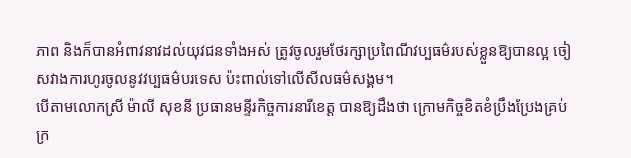ភាព និងក៏បានអំពាវនាវដល់យុវជនទាំងអស់ ត្រូវចូលរួមថែរក្សាប្រពៃណីវប្បធម៌របស់ខ្លួនឱ្យបានល្អ ចៀសវាងការហូរចូលនូវវប្បធម៌បរទេស ប៉ះពាល់ទៅលើសីលធម៌សង្គម។
បើតាមលោកស្រី ម៉ាលី សុខនី ប្រធានមន្ទីរកិច្ចការនារីខេត្ត បានឱ្យដឹងថា ក្រោមកិច្ចខិតខំប្រឹងប្រែងគ្រប់ក្រ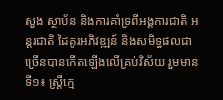សួង ស្ថាប័ន និងការគាំទ្រពីអង្គការជាតិ អន្តរជាតិ ដៃគូរអភិវឌ្ឍន៍ និងសមិទ្ធផលជាច្រើនបានកើតឡើងលើគ្រប់វិស័យ រួមមានទី១៖ ស្រ្តីក្មេ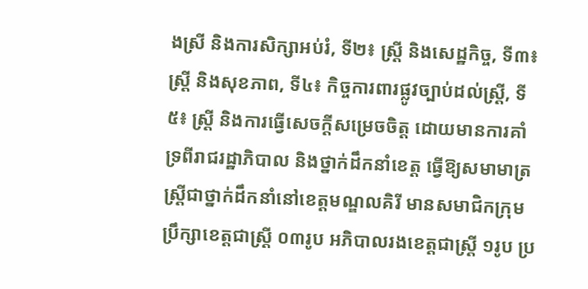ងស្រី និងការសិក្សាអប់រំ, ទី២៖ ស្រ្តី និងសេដ្ឋកិច្ច, ទី៣៖ ស្រ្តី និងសុខភាព, ទី៤៖ កិច្ចការពារផ្លូវច្បាប់ដល់ស្រ្តី, ទី៥៖ ស្រ្តី និងការធ្វើសេចក្តីសម្រេចចិត្ត ដោយមានការគាំទ្រពីរាជរដ្ឋាភិបាល និងថ្នាក់ដឹកនាំខេត្ត ធ្វើឱ្យសមាមាត្រស្រ្តីជាថ្នាក់ដឹកនាំនៅខេត្តមណ្ឌលគិរី មានសមាជិកក្រុមប្រឹក្សាខេត្តជាស្រ្តី ០៣រូប អភិបាលរងខេត្តជាស្រ្តី ១រូប ប្រ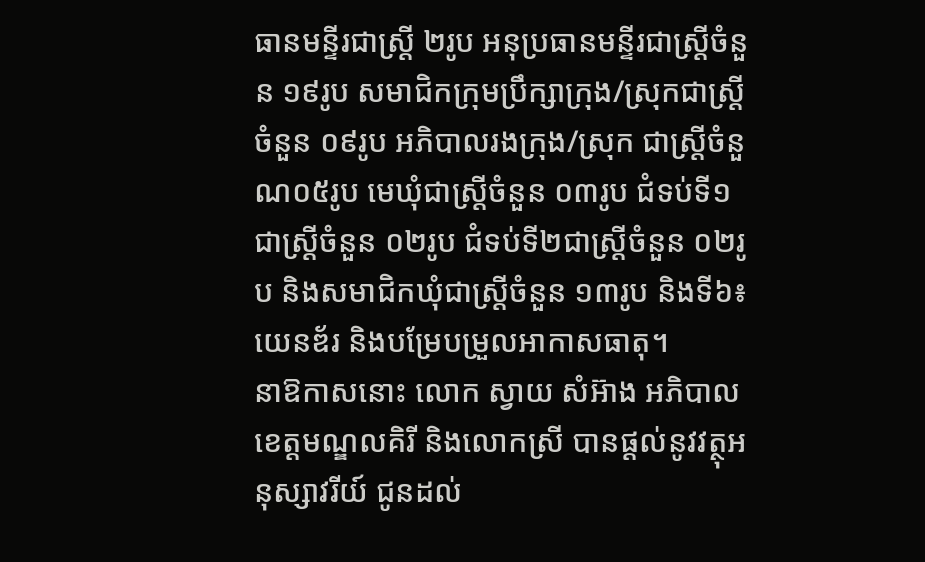ធានមន្ទីរជាស្រ្តី ២រូប អនុប្រធានមន្ទីរជាស្រ្តីចំនួន ១៩រូប សមាជិកក្រុមប្រឹក្សាក្រុង/ស្រុកជាស្រ្តីចំនួន ០៩រូប អភិបាលរងក្រុង/ស្រុក ជាស្រ្តីចំនួណ០៥រូប មេឃុំជាស្រ្តីចំនួន ០៣រូប ជំទប់ទី១ ជាស្រ្តីចំនួន ០២រូប ជំទប់ទី២ជាស្រ្តីចំនួន ០២រូប និងសមាជិកឃុំជាស្រ្តីចំនួន ១៣រូប និងទី៦៖ យេនឌ័រ និងបម្រែបម្រួលអាកាសធាតុ។
នាឱកាសនោះ លោក ស្វាយ សំអ៊ាង អភិបាលខេត្តមណ្ឌលគិរី និងលោកស្រី បានផ្តល់នូវវត្ថុអនុស្សាវរីយ៍ ជូនដល់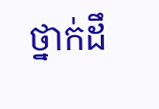ថ្នាក់ដឹ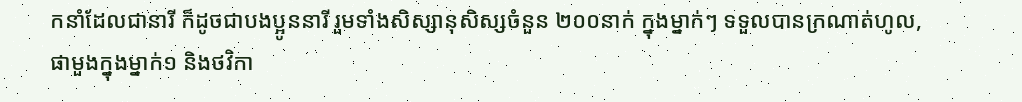កនាំដែលជានារី ក៏ដូចជាបងប្អូននារី រួមទាំងសិស្សានុសិស្សចំនួន ២០០នាក់ ក្នុងម្នាក់ៗ ទទួលបានក្រណាត់ហូល,ផាមួងក្នុងម្នាក់១ និងថវិកា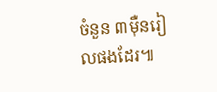ចំនួន ៣ម៉ឺនរៀលផងដែរ៕